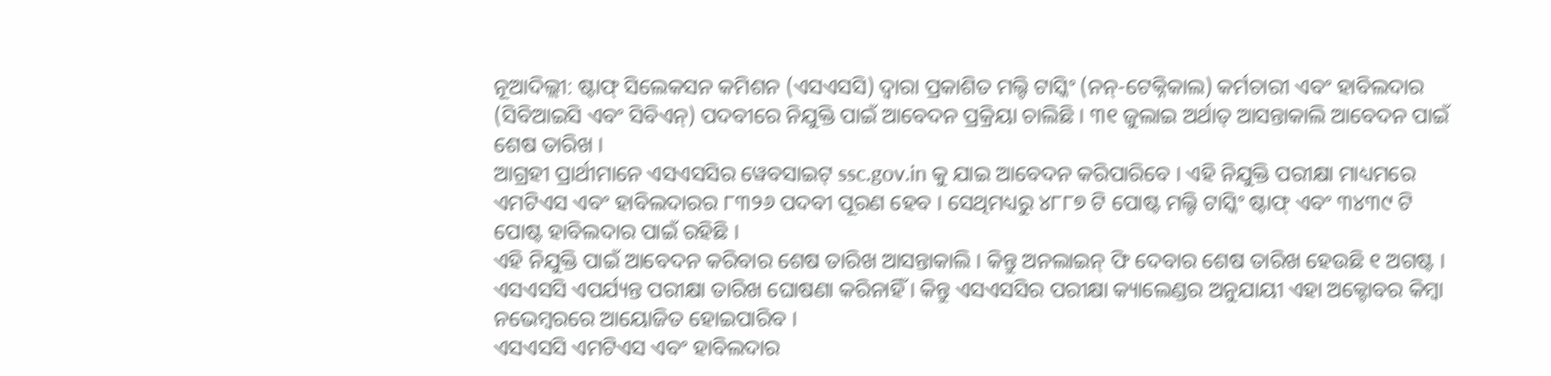ନୂଆଦିଲ୍ଲୀ: ଷ୍ଟାଫ୍ ସିଲେକସନ କମିଶନ (ଏସଏସସି) ଦ୍ୱାରା ପ୍ରକାଶିତ ମଲ୍ଟି ଟାସ୍କିଂ (ନନ୍-ଟେକ୍ନିକାଲ) କର୍ମଚାରୀ ଏବଂ ହାବିଲଦାର (ସିବିଆଇସି ଏବଂ ସିବିଏନ୍) ପଦବୀରେ ନିଯୁକ୍ତି ପାଇଁ ଆବେଦନ ପ୍ରକ୍ରିୟା ଚାଲିଛି । ୩୧ ଜୁଲାଇ ଅର୍ଥାତ୍ ଆସନ୍ତାକାଲି ଆବେଦନ ପାଇଁ ଶେଷ ତାରିଖ ।
ଆଗ୍ରହୀ ପ୍ରାର୍ଥୀମାନେ ଏସଏସସିର ୱେବସାଇଟ୍ ssc.gov.in କୁ ଯାଇ ଆବେଦନ କରିପାରିବେ । ଏହି ନିଯୁକ୍ତି ପରୀକ୍ଷା ମାଧ୍ୟମରେ ଏମଟିଏସ ଏବଂ ହାବିଲଦାରର ୮୩୨୬ ପଦବୀ ପୂରଣ ହେବ । ସେଥିମଧ୍ୟରୁ ୪୮୮୭ ଟି ପୋଷ୍ଟ ମଲ୍ଟି ଟାସ୍କିଂ ଷ୍ଟାଫ୍ ଏବଂ ୩୪୩୯ ଟି ପୋଷ୍ଟ ହାବିଲଦାର ପାଇଁ ରହିଛି ।
ଏହି ନିଯୁକ୍ତି ପାଇଁ ଆବେଦନ କରିବାର ଶେଷ ତାରିଖ ଆସନ୍ତାକାଲି । କିନ୍ତୁ ଅନଲାଇନ୍ ଫି ଦେବାର ଶେଷ ତାରିଖ ହେଉଛି ୧ ଅଗଷ୍ଟ । ଏସଏସସି ଏପର୍ଯ୍ୟନ୍ତ ପରୀକ୍ଷା ତାରିଖ ଘୋଷଣା କରିନାହିଁ । କିନ୍ତୁ ଏସଏସସିର ପରୀକ୍ଷା କ୍ୟାଲେଣ୍ଡର ଅନୁଯାୟୀ ଏହା ଅକ୍ଟୋବର କିମ୍ବା ନଭେମ୍ବରରେ ଆୟୋଜିତ ହୋଇପାରିବ ।
ଏସଏସସି ଏମଟିଏସ ଏବଂ ହାବିଲଦାର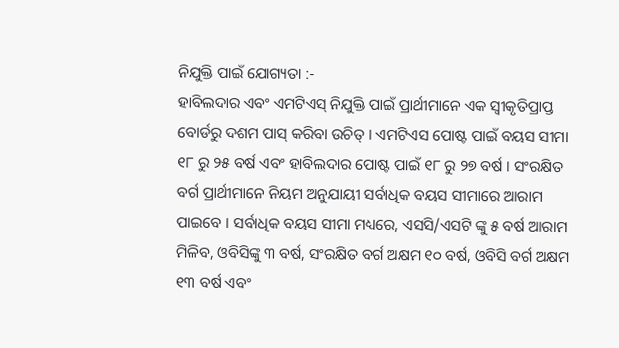ନିଯୁକ୍ତି ପାଇଁ ଯୋଗ୍ୟତା :-
ହାବିଲଦାର ଏବଂ ଏମଟିଏସ୍ ନିଯୁକ୍ତି ପାଇଁ ପ୍ରାର୍ଥୀମାନେ ଏକ ସ୍ୱୀକୃତିପ୍ରାପ୍ତ ବୋର୍ଡରୁ ଦଶମ ପାସ୍ କରିବା ଉଚିତ୍ । ଏମଟିଏସ ପୋଷ୍ଟ ପାଇଁ ବୟସ ସୀମା ୧୮ ରୁ ୨୫ ବର୍ଷ ଏବଂ ହାବିଲଦାର ପୋଷ୍ଟ ପାଇଁ ୧୮ ରୁ ୨୭ ବର୍ଷ । ସଂରକ୍ଷିତ ବର୍ଗ ପ୍ରାର୍ଥୀମାନେ ନିୟମ ଅନୁଯାୟୀ ସର୍ବାଧିକ ବୟସ ସୀମାରେ ଆରାମ ପାଇବେ । ସର୍ବାଧିକ ବୟସ ସୀମା ମଧ୍ୟରେ, ଏସସି/ଏସଟି ଙ୍କୁ ୫ ବର୍ଷ ଆରାମ ମିଳିବ, ଓବିସିଙ୍କୁ ୩ ବର୍ଷ, ସଂରକ୍ଷିତ ବର୍ଗ ଅକ୍ଷମ ୧୦ ବର୍ଷ, ଓବିସି ବର୍ଗ ଅକ୍ଷମ ୧୩ ବର୍ଷ ଏବଂ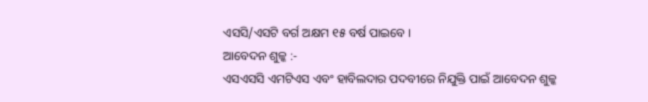ଏସସି/ଏସଟି ବର୍ଗ ଅକ୍ଷମ ୧୫ ବର୍ଷ ପାଇବେ ।
ଆବେଦନ ଶୁଳ୍କ :-
ଏସଏସସି ଏମଟିଏସ ଏବଂ ହାବିଲଦାର ପଦବୀରେ ନିଯୁକ୍ତି ପାଇଁ ଆବେଦନ ଶୁଳ୍କ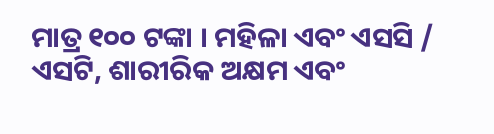ମାତ୍ର ୧୦୦ ଟଙ୍କା । ମହିଳା ଏବଂ ଏସସି / ଏସଟି, ଶାରୀରିକ ଅକ୍ଷମ ଏବଂ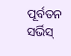ପୂର୍ବତନ ସର୍ଭିସ୍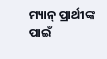ମ୍ୟାନ୍ ପ୍ରାର୍ଥୀଙ୍କ ପାଇଁ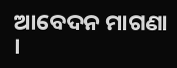ଆବେଦନ ମାଗଣା ।